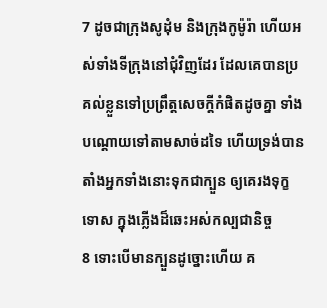7 ដូចជាក្រុងសូដុំម និងក្រុងកូម៉ូរ៉ា ហើយអស់ទាំងទីក្រុងនៅជុំវិញដែរ ដែលគេបានប្រគល់ខ្លួនទៅប្រព្រឹត្តសេចក្ដីកំផិតដូចគ្នា ទាំងបណ្តោយទៅតាមសាច់ដទៃ ហើយទ្រង់បានតាំងអ្នកទាំងនោះទុកជាក្បួន ឲ្យគេរងទុក្ខទោស ក្នុងភ្លើងដ៏ឆេះអស់កល្បជានិច្ច
8 ទោះបើមានក្បួនដូច្នោះហើយ គ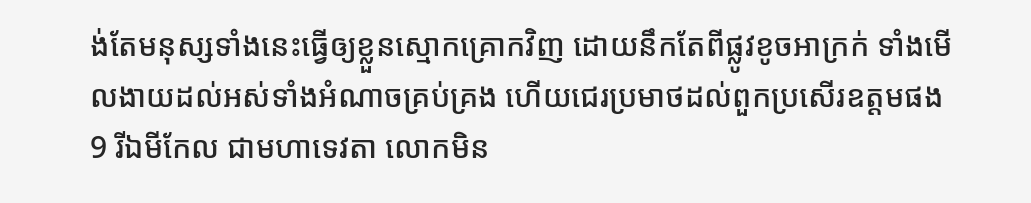ង់តែមនុស្សទាំងនេះធ្វើឲ្យខ្លួនស្មោកគ្រោកវិញ ដោយនឹកតែពីផ្លូវខូចអាក្រក់ ទាំងមើលងាយដល់អស់ទាំងអំណាចគ្រប់គ្រង ហើយជេរប្រមាថដល់ពួកប្រសើរឧត្តមផង
9 រីឯមីកែល ជាមហាទេវតា លោកមិន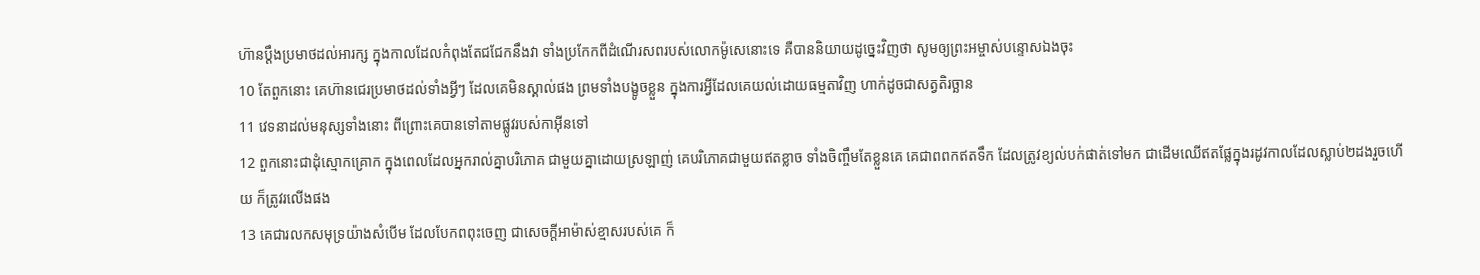ហ៊ានប្តឹងប្រមាថដល់អារក្ស ក្នុងកាលដែលកំពុងតែជជែកនឹងវា ទាំងប្រកែកពីដំណើរសពរបស់លោកម៉ូសេនោះទេ គឺបាននិយាយដូច្នេះវិញថា សូមឲ្យព្រះអម្ចាស់បន្ទោសឯងចុះ
10 តែពួកនោះ គេហ៊ានជេរប្រមាថដល់ទាំងអ្វីៗ ដែលគេមិនស្គាល់ផង ព្រមទាំងបង្ខូចខ្លួន ក្នុងការអ្វីដែលគេយល់ដោយធម្មតាវិញ ហាក់ដូចជាសត្វតិរច្ឆាន
11 វេទនាដល់មនុស្សទាំងនោះ ពីព្រោះគេបានទៅតាមផ្លូវរបស់កាអ៊ីនទៅ
12 ពួកនោះជាដុំស្មោកគ្រោក ក្នុងពេលដែលអ្នករាល់គ្នាបរិភោគ ជាមួយគ្នាដោយស្រឡាញ់ គេបរិភោគជាមួយឥតខ្លាច ទាំងចិញ្ចឹមតែខ្លួនគេ គេជាពពកឥតទឹក ដែលត្រូវខ្យល់បក់ផាត់ទៅមក ជាដើមឈើឥតផ្លែក្នុងរដូវកាលដែលស្លាប់២ដងរួចហើយ ក៏ត្រូវរលើងផង
13 គេជារលកសមុទ្រយ៉ាងសំបើម ដែលបែកពពុះចេញ ជាសេចក្ដីអាម៉ាស់ខ្មាសរបស់គេ ក៏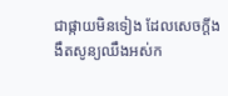ជាផ្កាយមិនទៀង ដែលសេចក្ដីងងឹតសូន្យឈឹងអស់ក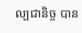ល្បជានិច្ច បាន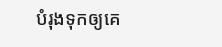បំរុងទុកឲ្យគេ